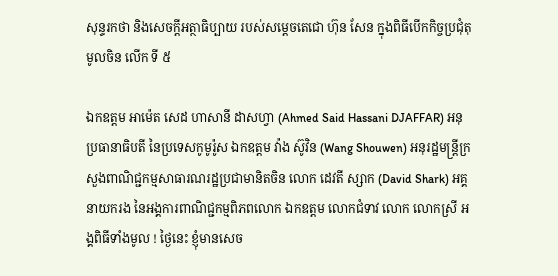សុន្ទរកថា និងសេចក្តីអត្ថាធិប្បាយ របស់សម្តេចតេជោ ហ៊ុន សែន ក្នុងពិធីបើកកិច្ចប្រជុំតុមូលចិន លើក ទី ៥

ឯកឧត្តម ឤម៉េត សេដ ហាសានី ដាសហ្វា (Ahmed Said Hassani DJAFFAR) អនុប្រធានាធិបតី នៃប្រទេសកូមូរ៉ូស ឯកឧត្តម វ៉ាង ស៊ូវិន (Wang Shouwen) អនុរដ្ឋមន្ត្រីក្រសួងពាណិជ្ជកម្មសាធារណរដ្ឋប្រជាមានិតចិន លោក ដេវតី ស្សាក (David Shark) អគ្គនាយករង នៃអង្គការពាណិជ្ជកម្មពិភពលោក ឯកឧត្តម លោកជំទាវ លោក លោកស្រី អង្គពិធីទាំងមូល ! ថ្ងៃនេះ ខ្ញុំមានសេច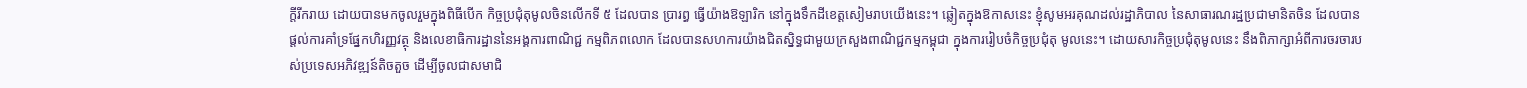ក្តីរីករាយ ដោយបានមកចូលរួមក្នុងពិធីបើក កិច្ចប្រជុំតុមូលចិនលើកទី ៥ ដែលបាន ប្រារព្ធ ធ្វើយ៉ាងឱឡារិក នៅក្នុងទឹកដីខេត្តសៀមរាបយើងនេះ។ ឆ្លៀតក្នុងឱកាសនេះ ខ្ញុំសូមអរគុណដល់រដ្ឋាភិបាល នៃសាធារណរដ្ឋប្រជាមានិតចិន ដែលបានផ្តល់ការគាំទ្រផែ្នកហិរញ្ញវត្ថុ និងលេខាធិការដ្ឋាននៃអង្គការពាណិជ្ជ កម្មពិភពលោក ដែលបានសហការយ៉ាងជិតស្និទ្ធជាមួយក្រសួងពាណិជ្ជកម្មកម្ពុជា ក្នុងការរៀបចំកិច្ចប្រជុំតុ មូលនេះ។ ដោយសារកិច្ចប្រជុំតុមូលនេះ នឹងពិភាក្សាអំពីការចរចារបស់ប្រទេសអភិវឌ្ឍន៍តិចតួច ដើម្បីចូលជាសមាជិ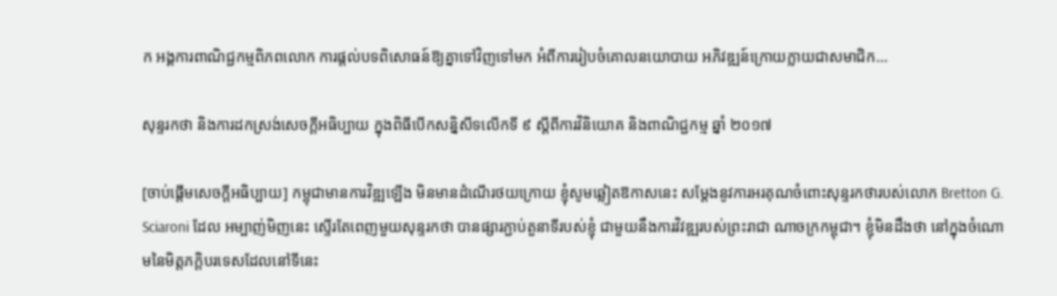ក អង្គការពាណិជ្ជកម្មពិភពលោក ការផ្តល់បទពិសោធន៍ឱ្យគ្នាទៅវិញទៅមក អំពីការរៀបចំគោលនយោបាយ អភិវឌ្ឍន៍ក្រោយក្លាយជាសមាជិក…

សុន្ទរកថា និងការដកស្រង់សេចក្តីអធិប្បាយ ក្នុងពិធីបើកសន្និសីទលើកទី ៩ ស្ដីពីការវិនិយោគ និងពាណិជ្ជកម្ម ឆ្នាំ ២០១៧

[ចាប់ផ្ដើមសេចក្ដីអធិប្បាយ] កម្ពុជាមានការវិឌ្ឍឡើង មិនមានដំណើរថយក្រោយ ខ្ញុំសូមឆ្លៀតឱកាសនេះ សម្ដែងនូវការអរគុណចំពោះសុន្ទរកថារបស់លោក Bretton G. Sciaroni ដែល អម្បាញ់មិញនេះ ស្ទើរតែពេញមួយសុន្ទរកថា បានផ្សារភ្ជាប់តួនាទីរបស់ខ្ញុំ ជាមួយនឹងការវិវឌ្ឍរបស់ព្រះរាជា ណាចក្រកម្ពុជា។ ខ្ញុំមិនដឹងថា នៅក្នុងចំណោមនៃមិត្តភក្ដិបរទេសដែលនៅទីនេះ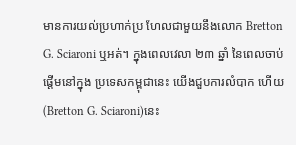មានការយល់ប្រហាក់ប្រ ហែលជាមួយនឹងលោក Bretton G. Sciaroni ឬអត់។ ក្នុងពេលវេលា ២៣ ឆ្នាំ នៃពេលចាប់ផ្ដើមនៅក្នុង ប្រទេសកម្ពុជានេះ យើងជួបការលំបាក ហើយ(Bretton G. Sciaroni)នេះ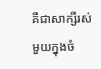គឺជាសាក្សីរស់មួយក្នុងចំ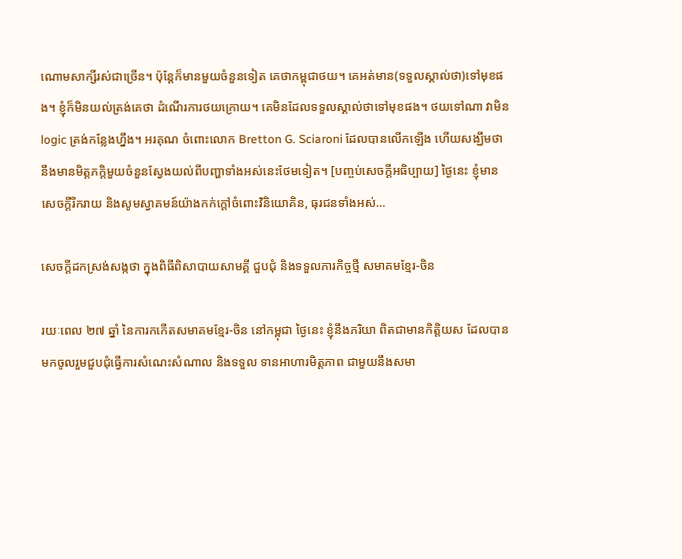ណោមសាក្សីរស់ជាច្រើន។ ប៉ុន្តែក៏មានមួយចំនួនទៀត គេថាកម្ពុជាថយ។ គេអត់មាន(ទទួលស្គាល់ថា)ទៅមុខផង។ ខ្ញុំក៏មិនយល់ត្រង់គេថា ដំណើរការថយក្រោយ។ គេមិនដែលទទួលស្គាល់ថាទៅមុខផង។ ថយទៅណា វាមិន logic ត្រង់កន្លែងហ្នឹង។ អរគុណ ចំពោះលោក Bretton G. Sciaroni ដែលបានលើកឡើង ហើយសង្ឃឹមថា នឹងមានមិត្តភក្ដិមួយចំនួនស្វែងយល់ពីបញ្ហាទាំងអស់នេះថែមទៀត។ [បញ្ចប់សេចក្ដីអធិប្បាយ] ថ្ងៃនេះ ខ្ញុំមានសេចក្តីរីករាយ និងសូមស្វាគមន៍យ៉ាងកក់ក្តៅចំពោះវិនិយោគិន, ធុរជនទាំងអស់…

សេចក្តីដកស្រង់សង្កថា ក្នុងពិធីពិសាបាយសាមគ្គី ជួបជុំ និងទទួលភារកិច្ចថ្មី សមាគមខ្មែរ-ចិន

រយៈពេល ២៧ ឆ្នាំ នៃការកកើតសមាគមខ្មែរ-ចិន នៅកម្ពុជា ថ្ងៃនេះ ខ្ញុំនឹងភរិយា ពិតជាមានកិត្តិយស ដែលបានមកចូលរួមជួបជុំធ្វើការសំណេះសំណាល និងទទួល ទានអាហារមិត្តភាព ជាមួយនឹងសមា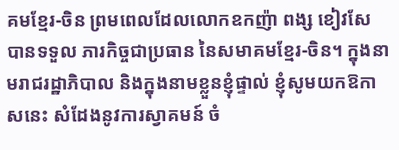គមខ្មែរ-ចិន ព្រមពេលដែលលោកឧកញ៉ា ពង្ស ខៀវសែ បានទទួល ភារកិច្ចជាប្រធាន នៃសមាគមខ្មែរ-ចិន។ ក្នុងនាមរាជរដ្ឋាភិបាល និងក្នុងនាមខ្លួនខ្ញុំផ្ទាល់ ខ្ញុំសូមយកឱកាសនេះ សំដែងនូវការស្វាគមន៍ ចំ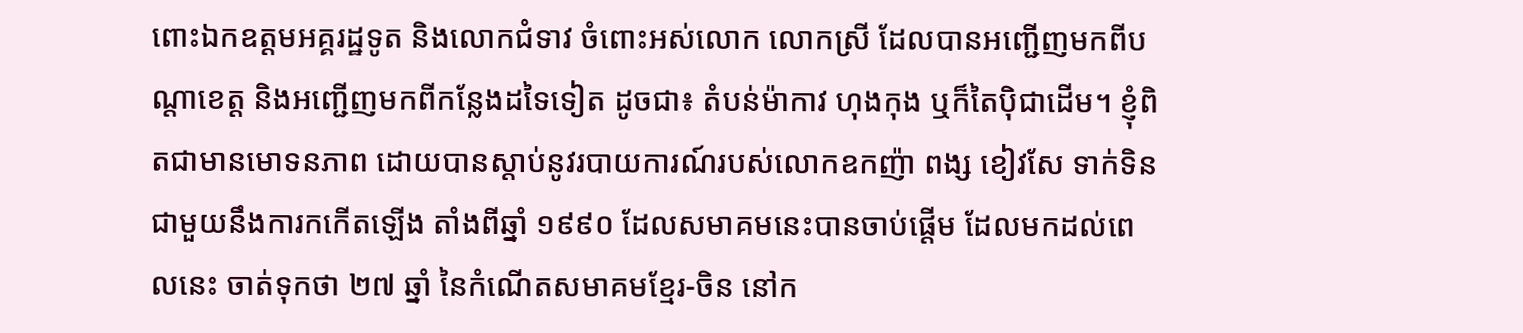ពោះឯកឧត្តមអគ្គរដ្ឋទូត និងលោកជំទាវ ចំពោះអស់លោក លោកស្រី ដែលបានអញ្ជើញមកពីបណ្តាខេត្ត និងអញ្ជើញមកពីកន្លែងដទៃទៀត ដូចជា៖ តំបន់ម៉ាកាវ ហុងកុង ឬក៏តៃប៉ិជាដើម។ ខ្ញុំពិតជាមានមោទនភាព ដោយបានស្តាប់នូវរបាយការណ៍របស់លោកឧកញ៉ា ពង្ស ខៀវសែ ទាក់ទិនជាមួយនឹងការកកើតឡើង តាំងពីឆ្នាំ ១៩៩០ ដែលសមាគមនេះបានចាប់ផ្តើម ដែលមកដល់ពេលនេះ ចាត់ទុកថា ២៧ ឆ្នាំ នៃកំណើតសមាគមខ្មែរ-ចិន នៅក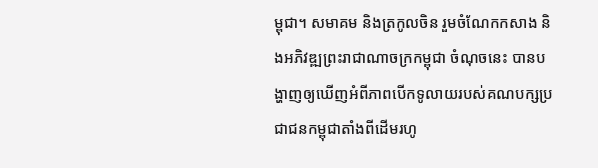ម្ពុជា។ សមាគម និងត្រកូលចិន រួមចំណែកកសាង និងអភិវឌ្ឍព្រះរាជាណាចក្រកម្ពុជា ចំណុចនេះ បានបង្ហាញឲ្យឃើញអំពីភាពបើកទូលាយរបស់គណបក្សប្រជាជនកម្ពុជាតាំងពីដើមរហូ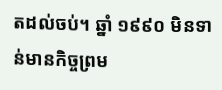តដល់ចប់។ ឆ្នាំ ១៩៩០ មិនទាន់មានកិច្ចព្រម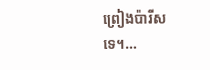ព្រៀងប៉ារីសទេ។…